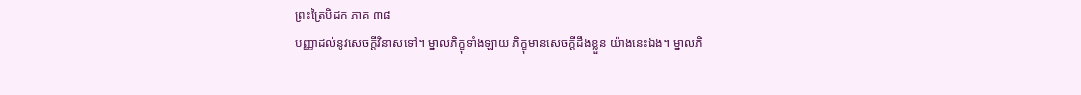ព្រះត្រៃបិដក ភាគ ៣៨
បញ្ញាដល់នូវសេចក្តីវិនាសទៅ។ ម្នាលភិក្ខុទាំងឡាយ ភិក្ខុមានសេចក្តីដឹងខ្លួន យ៉ាងនេះឯង។ ម្នាលភិ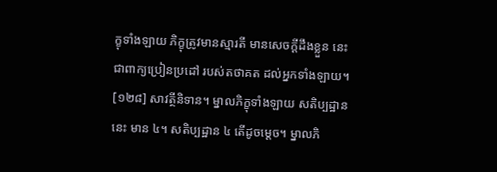ក្ខុទាំងឡាយ ភិក្ខុត្រូវមានស្មារតី មានសេចក្តីដឹងខ្លួន នេះជាពាក្យប្រៀនប្រដៅ របស់តថាគត ដល់អ្នកទាំងឡាយ។
[១២៨] សាវត្ថីនិទាន។ ម្នាលភិក្ខុទាំងឡាយ សតិប្បដ្ឋាននេះ មាន ៤។ សតិប្បដ្ឋាន ៤ តើដូចម្តេច។ ម្នាលភិ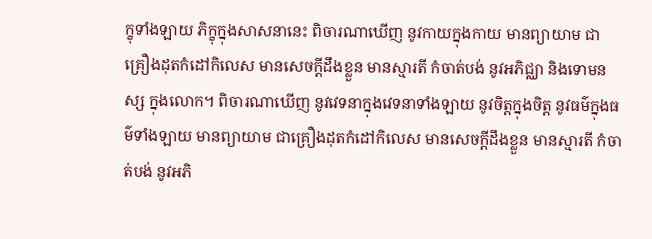ក្ខុទាំងឡាយ ភិក្ខុក្នុងសាសនានេះ ពិចារណាឃើញ នូវកាយក្នុងកាយ មានព្យាយាម ជាគ្រឿងដុតកំដៅកិលេស មានសេចក្តីដឹងខ្លួន មានស្មារតី កំចាត់បង់ នូវអភិជ្ឈា និងទោមនស្ស ក្នុងលោក។ ពិចារណាឃើញ នូវវេទនាក្នុងវេទនាទាំងឡាយ នូវចិត្តក្នុងចិត្ត នូវធម៌ក្នុងធម៌ទាំងឡាយ មានព្យាយាម ជាគ្រឿងដុតកំដៅកិលេស មានសេចក្តីដឹងខ្លួន មានស្មារតី កំចាត់បង់ នូវអភិ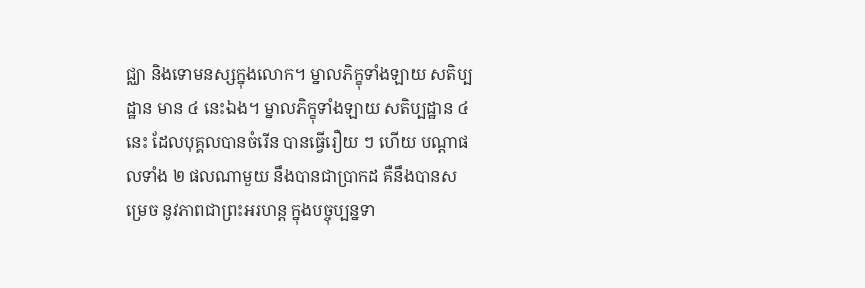ជ្ឈា និងទោមនស្សក្នុងលោក។ ម្នាលភិក្ខុទាំងឡាយ សតិប្បដ្ឋាន មាន ៤ នេះឯង។ ម្នាលភិក្ខុទាំងឡាយ សតិប្បដ្ឋាន ៤ នេះ ដែលបុគ្គលបានចំរើន បានធ្វើរឿយ ៗ ហើយ បណ្តាផលទាំង ២ ផលណាមួយ នឹងបានជាប្រាកដ គឺនឹងបានសម្រេច នូវភាពជាព្រះអរហន្ត ក្នុងបច្ចុប្បន្នទា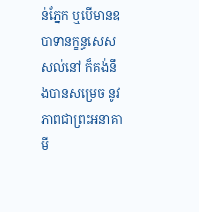ន់ភ្នែក ឬបើមានឧបាទានក្ខន្ធសេសសល់នៅ ក៏គង់នឹងបានសម្រេច នូវភាពជាព្រះអនាគាមី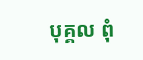បុគ្គល ពុំ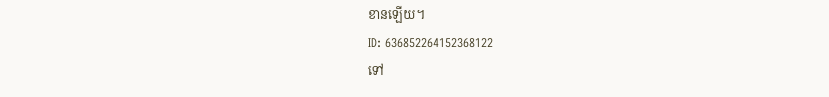ខានឡើយ។
ID: 636852264152368122
ទៅ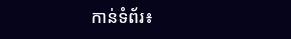កាន់ទំព័រ៖